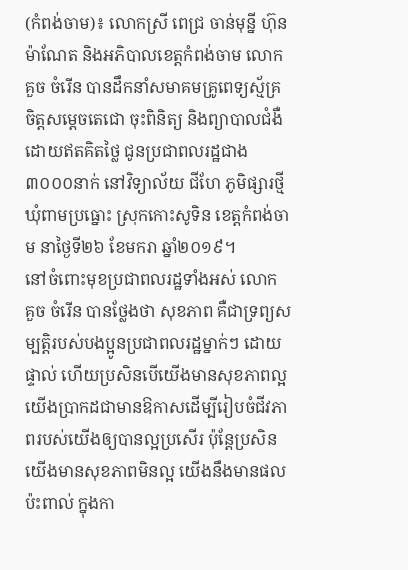(កំពង់ចាម)៖ លោកស្រី ពេជ្រ ចាន់មុន្នី ហ៊ុន ម៉ាណែត និងអភិបាលខេត្តកំពង់ចាម លោក គួច ចំរើន បានដឹកនាំសមាគមគ្រូពេទ្យស្ម័គ្រចិត្តសម្ដេចតេជោ ចុះពិនិត្យ និងព្យាបាលជំងឺដោយឥតគិតថ្លៃ ជូនប្រជាពលរដ្ឋជាង៣០០០នាក់ នៅវិទ្យាល័យ ជីហែ ភូមិផ្សារថ្មី ឃុំពាមប្រធ្នោះ ស្រុកកោះសូទិន ខេត្តកំពង់ចាម នាថ្ងៃទី២៦ ខែមករា ឆ្នាំ២០១៩។
នៅចំពោះមុខប្រជាពលរដ្ឋទាំងអស់ លោក គួច ចំរើន បានថ្លែងថា សុខភាព គឺជាទ្រព្យសម្បត្ដិរបស់បងប្អូនប្រជាពលរដ្ឋម្នាក់ៗ ដោយផ្ទាល់ ហើយប្រសិនបើយើងមានសុខភាពល្អ យើងប្រាកដជាមានឱកាសដើម្បីរៀបចំជីវភាពរបស់យើងឲ្យបានល្អប្រសើរ ប៉ុន្តែប្រសិនយើងមានសុខភាពមិនល្អ យើងនឹងមានផលប៉ះពាល់ ក្នុងកា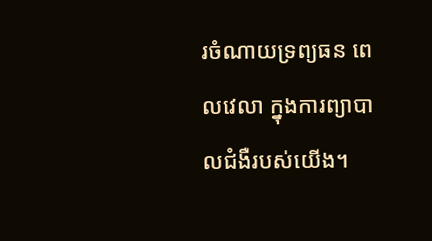រចំណាយទ្រព្យធន ពេលវេលា ក្នុងការព្យាបាលជំងឺរបស់យើង។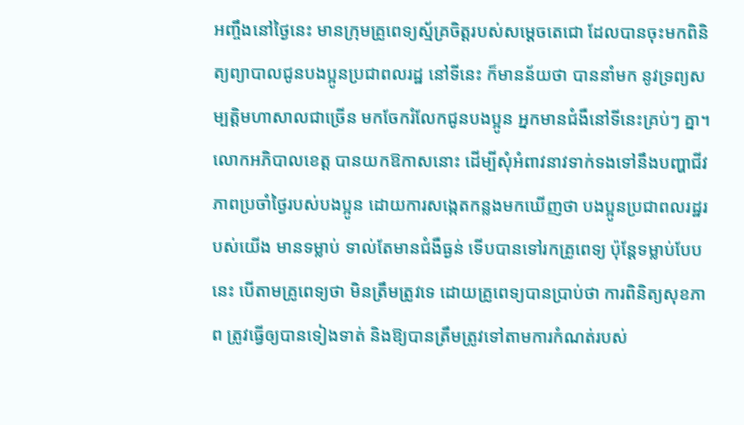អញ្ចឹងនៅថ្ងៃនេះ មានក្រុមគ្រូពេទ្យស្ម័គ្រចិត្តរបស់សម្ដេចតេជោ ដែលបានចុះមកពិនិត្យព្យាបាលជូនបងប្អូនប្រជាពលរដ្ឋ នៅទីនេះ ក៏មានន័យថា បាននាំមក នូវទ្រព្យសម្បត្តិមហាសាលជាច្រើន មកចែករំលែកជូនបងប្អូន អ្នកមានជំងឺនៅទីនេះគ្រប់ៗ គ្នា។
លោកអភិបាលខេត្ត បានយកឱកាសនោះ ដើម្បីសុំអំពាវនាវទាក់ទងទៅនឹងបញ្ហាជីវភាពប្រចាំថ្ងៃរបស់បងប្អូន ដោយការសង្កេតកន្លងមកឃើញថា បងប្អូនប្រជាពលរដ្ឋរបស់យើង មានទម្លាប់ ទាល់តែមានជំងឺធ្ងន់ ទើបបានទៅរកគ្រូពេទ្យ ប៉ុន្តែទម្លាប់បែបនេះ បើតាមគ្រូពេទ្យថា មិនត្រឹមត្រូវទេ ដោយគ្រូពេទ្យបានប្រាប់ថា ការពិនិត្យសុខភាព ត្រូវធ្វើឲ្យបានទៀងទាត់ និងឱ្យបានត្រឹមត្រូវទៅតាមការកំណត់របស់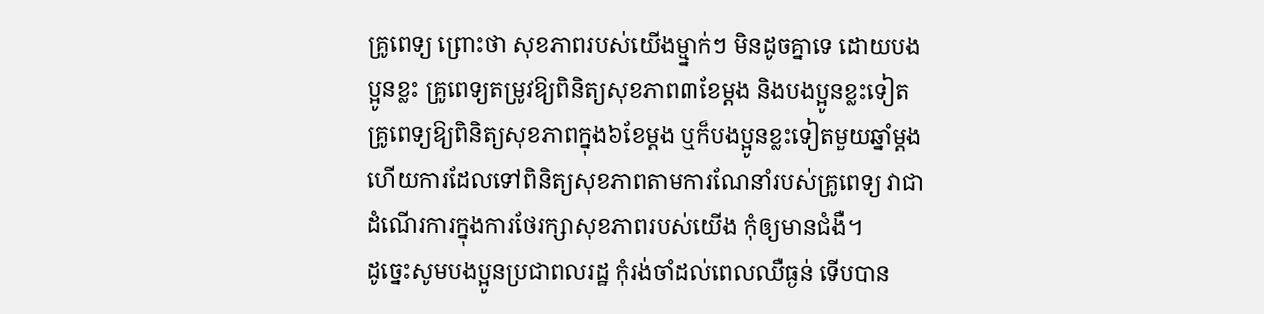គ្រូពេទ្យ ព្រោះថា សុខភាពរបស់យើងម្ម្នាក់ៗ មិនដូចគ្នាទេ ដោយបងប្អូនខ្លះ គ្រូពេទ្យតម្រូវឱ្យពិនិត្យសុខភាព៣ខែម្តង និងបងប្អូនខ្លះទៀត គ្រូពេទ្យឱ្យពិនិត្យសុខភាពក្នុង៦ខែម្តង ឬក៏បងប្អូនខ្លះទៀតមួយឆ្នាំម្ដង ហើយការដែលទៅពិនិត្យសុខភាពតាមការណែនាំរបស់គ្រូពេទ្យ វាជាដំណើរការក្នុងការថែរក្សាសុខភាពរបស់យើង កុំឲ្យមានជំងឺ។
ដូច្នេះសូមបងប្អូនប្រជាពលរដ្ឋ កុំរង់ចាំដល់ពេលឈឺធ្ងន់ ទើបបាន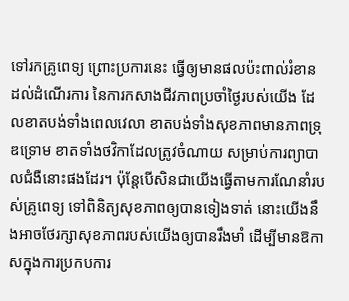ទៅរកគ្រូពេទ្យ ព្រោះប្រការនេះ ធ្វើឲ្យមានផលប៉ះពាល់រំខាន ដល់ដំណើរការ នៃការកសាងជីវភាពប្រចាំថ្ងៃរបស់យើង ដែលខាតបង់ទាំងពេលវេលា ខាតបង់ទាំងសុខភាពមានភាពទ្រុឌទ្រោម ខាតទាំងថវិកាដែលត្រូវចំណាយ សម្រាប់ការព្យាបាលជំងឺនោះផងដែរ។ ប៉ុន្តែបើសិនជាយើងធ្វើតាមការណែនាំរបស់គ្រូពេទ្យ ទៅពិនិត្យសុខភាពឲ្យបានទៀងទាត់ នោះយើងនឹងអាចថែរក្សាសុខភាពរបស់យើងឲ្យបានរឹងមាំ ដើម្បីមានឱកាសក្នុងការប្រកបការ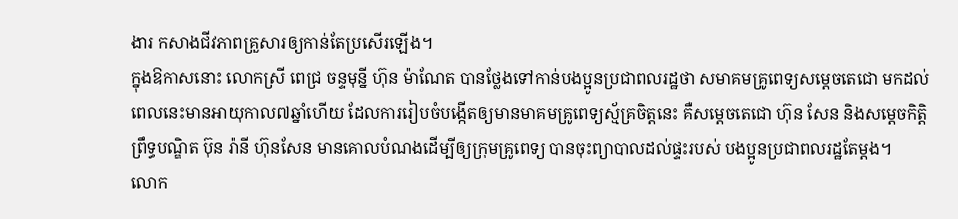ងារ កសាងជីវភាពគ្រួសារឲ្យកាន់តែប្រសើរឡើង។
ក្នុងឱកាសនោះ លោកស្រី ពេជ្រ ចន្ទមុន្នី ហ៊ុន ម៉ាណែត បានថ្លែងទៅកាន់បងប្អូនប្រជាពលរដ្ឋថា សមាគមគ្រូពេទ្យសម្ដេចតេជោ មកដល់ពេលនេះមានអាយុកាល៧ឆ្នាំហើយ ដែលការរៀបចំបង្កើតឲ្យមានមាគមគ្រូពេទ្យស្ម័គ្រចិត្តនេះ គឺសម្ដេចតេជោ ហ៊ុន សែន និងសម្ដេចកិត្តិព្រឹទ្ធបណ្ឌិត ប៊ុន រ៉ានី ហ៊ុនសែន មានគោលបំណងដើម្បីឲ្យក្រុមគ្រូពេទ្យ បានចុះព្យាបាលដល់ផ្ទះរបស់ បងប្អូនប្រជាពលរដ្ឋតែម្តង។
លោក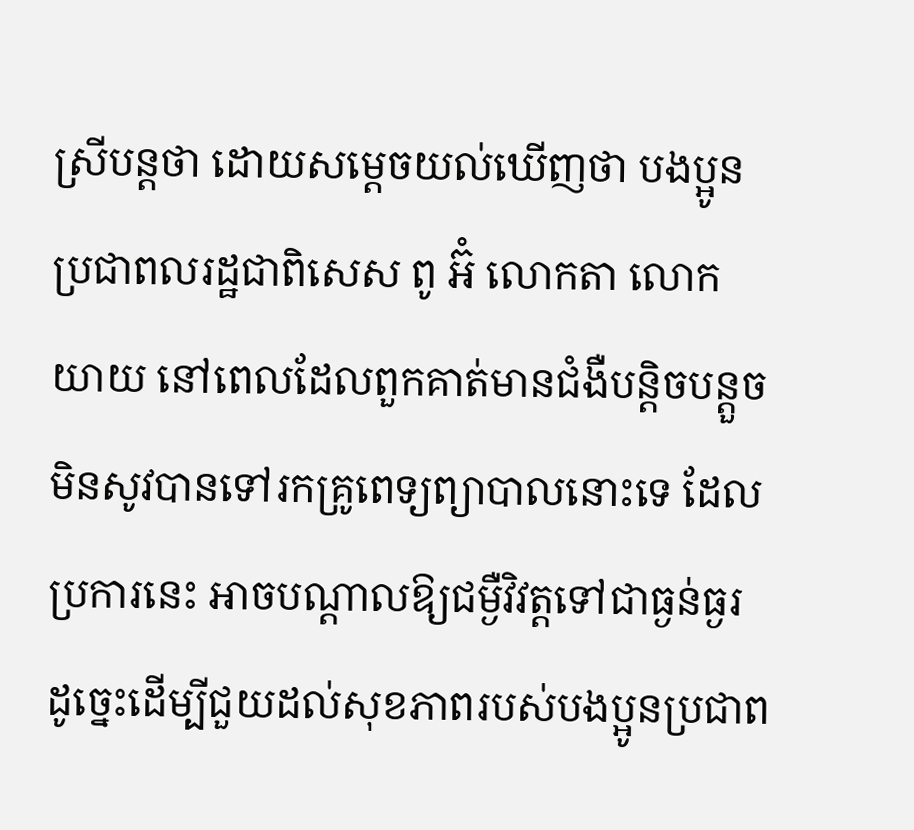ស្រីបន្តថា ដោយសម្ដេចយល់ឃើញថា បងប្អូនប្រជាពលរដ្ឋជាពិសេស ពូ អ៊ំ លោកតា លោកយាយ នៅពេលដែលពួកគាត់មានជំងឺបន្តិចបន្តួច មិនសូវបានទៅរកគ្រូពេទ្យព្យាបាលនោះទេ ដែល ប្រការនេះ អាចបណ្ដាលឱ្យជម្ងឺវិវត្តទៅជាធ្ងន់ធ្ងរ ដូច្នេះដើម្បីជួយដល់សុខភាពរបស់បងប្អូនប្រជាព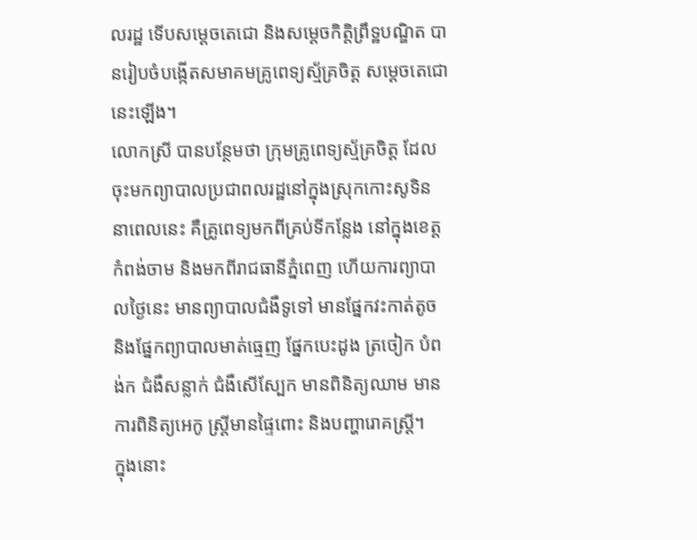លរដ្ឋ ទើបសម្ដេចតេជោ និងសម្តេចកិត្តិព្រឹទ្ឋបណ្ឌិត បានរៀបចំបង្កើតសមាគមគ្រូពេទ្យស្ម័គ្រចិត្ត សម្ដេចតេជោនេះឡើង។
លោកស្រី បានបន្ថែមថា ក្រុមគ្រូពេទ្យស្ម័គ្រចិត្ត ដែលចុះមកព្យាបាលប្រជាពលរដ្ឋនៅក្នុងស្រុកកោះសូទិន នាពេលនេះ គឺគ្រូពេទ្យមកពីគ្រប់ទីកន្លែង នៅក្នុងខេត្តកំពង់ចាម និងមកពីរាជធានីភ្នំពេញ ហើយការព្យាបាលថ្ងៃនេះ មានព្យាបាលជំងឺទូទៅ មានផ្នែកវះកាត់តូច និងផ្នែកព្យាបាលមាត់ធ្មេញ ផ្នែកបេះដូង ត្រចៀក បំពង់ក ជំងឺសន្លាក់ ជំងឺសើស្បែក មានពិនិត្យឈាម មានការពិនិត្យអេកូ ស្ត្រីមានផ្ទៃពោះ និងបញ្ហារោគស្ត្រី។
ក្នុងនោះ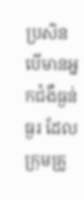ប្រសិនបើមានអ្នកជំងឺធ្ងន់ធ្ងរ ដែលក្រុមគ្រូ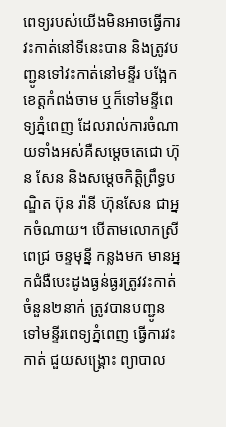ពេទ្យរបស់យើងមិនអាចធ្វើការវះកាត់នៅទីនេះបាន និងត្រូវបញ្ជូនទៅវះកាត់នៅមន្ទីរ បង្អែកខេត្តកំពង់ចាម ឬក៏ទៅមន្ទីពេទ្យភ្នំពេញ ដែលរាល់ការចំណាយទាំងអស់គឺសម្ដេចតេជោ ហ៊ុន សែន និងសម្ដេចកិត្តិព្រឹទ្ធបណ្ឌិត ប៊ុន រ៉ានី ហ៊ុនសែន ជាអ្នកចំណាយ។ បើតាមលោកស្រី ពេជ្រ ចន្ទមុន្នី កន្លងមក មានអ្នកជំងឺបេះដូងធ្ងន់ធ្ងរត្រូវវះកាត់ចំនួន២នាក់ ត្រូវបានបញ្ជូនទៅមន្ទីរពេទ្យភ្នំពេញ ធ្វើការវះកាត់ ជួយសង្គ្រោះ ព្យាបាល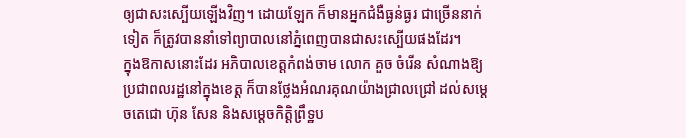ឲ្យជាសះស្បើយឡើងវិញ។ ដោយឡែក ក៏មានអ្នកជំងឺធ្ងន់ធ្ងរ ជាច្រើននាក់ទៀត ក៏ត្រូវបាននាំទៅព្យាបាលនៅភ្នំពេញបានជាសះស្បើយផងដែរ។
ក្នុងឱកាសនោះដែរ អភិបាលខេត្តកំពង់ចាម លោក គួច ចំរើន សំណាងឱ្យប្រជាពលរដ្ឋនៅក្នុងខេត្ត ក៏បានថ្លែងអំណរគុណយ៉ាងជ្រាលជ្រៅ ដល់សម្ដេចតេជោ ហ៊ុន សែន និងសម្ដេចកិត្តិព្រឹទ្ឋប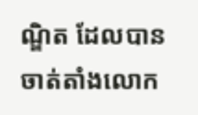ណ្ឌិត ដែលបានចាត់តាំងលោក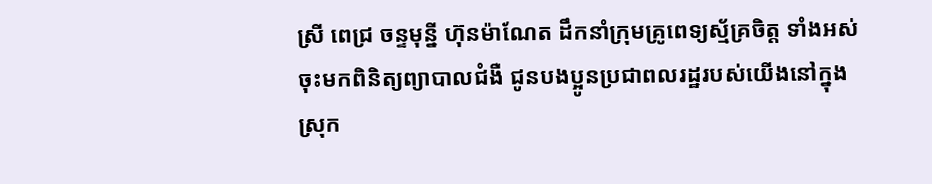ស្រី ពេជ្រ ចន្ទមុន្នី ហ៊ុនម៉ាណែត ដឹកនាំក្រុមគ្រូពេទ្យស្ម័គ្រចិត្ត ទាំងអស់ ចុះមកពិនិត្យព្យាបាលជំងឺ ជូនបងប្អូនប្រជាពលរដ្ឋរបស់យើងនៅក្នុងស្រុក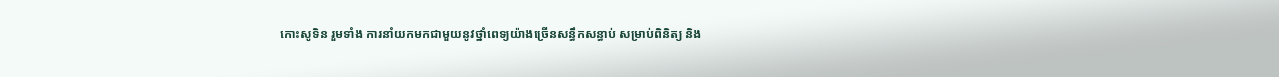កោះសូទិន រួមទាំង ការនាំយកមកជាមួយនូវថ្នាំពេទ្យយ៉ាងច្រើនសន្ធឹកសន្ធាប់ សម្រាប់ពិនិត្យ និង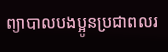ព្យាបាលបងប្អូនប្រជាពលរ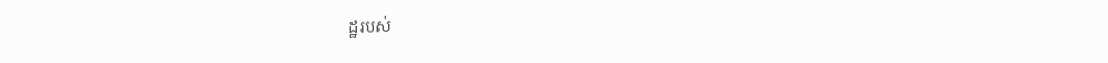ដ្ឋរបស់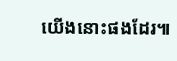យើងនោះផងដែរ៕